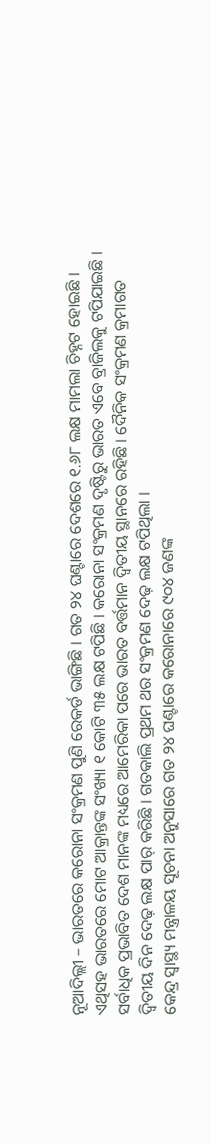ନୂଆଦିଲ୍ଲୀ – ଭାରତରେ କରୋନା ସଂକ୍ରମଣ ପୁଣି ରେକର୍ଡ ଭାଙ୍ଗିଛି । ଗତ ୨୪ ଘଣ୍ଟାରେ ଦେଶରେ ୧.୬୮ ଲକ୍ଷ ମାମଲା ଚିହ୍ନଟ ହୋଇଛି । ଏଥିସହ ଭାରତରେ ମୋଟ ଆକ୍ରାନ୍ତଙ୍କ ସଂଖ୍ୟା ୧ କୋଟି ୩୫ ଲକ୍ଷ ଟପିଛି । କରୋନା ସଂକ୍ରମଣ ଦୃଷ୍ଟିରୁ ଭାରତ ଏବେ ବ୍ରାଜିଲକୁ ଟପିଯାଇଛି । ସର୍ବାଧିକ ପ୍ରଭାବିତ ଦେଶ ମାନଙ୍କ ମଧ୍ୟରେ ଆମେରିକା ପରେ ଭାରତ ବର୍ତ୍ତମାନ ଦ୍ୱିତୀୟ ସ୍ଥାନରେ ରହିଛି । ଦୈନିକ ସଂକ୍ରମଣ କ୍ରମାଗତ ଦ୍ୱିତୀୟ ଦିନ ଦେଢ଼ ଲକ୍ଷ ପାର୍ କରିଛି । ଗତକାଲି ପ୍ରଥମ ଥର ସଂକ୍ରମଣ ଦେଢ଼ ଲକ୍ଷ ଟପିଥିଲା ।
କେନ୍ଦ୍ର ସ୍ୱାସ୍ଥ୍ୟ ମନ୍ତ୍ରାଳୟ ସୂଚନା ଅନୁସାରେ ଗତ ୨୪ ଘଣ୍ଟାରେ କରୋନାରେ ୯୦୪ ଜଣଙ୍କ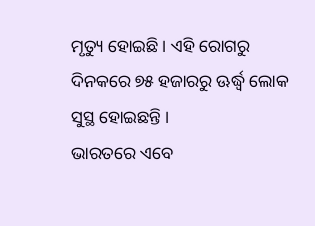ମୃତ୍ୟୁ ହୋଇଛି । ଏହି ରୋଗରୁ ଦିନକରେ ୭୫ ହଜାରରୁ ଊର୍ଦ୍ଧ୍ୱ ଲୋକ ସୁସ୍ଥ ହୋଇଛନ୍ତି ।
ଭାରତରେ ଏବେ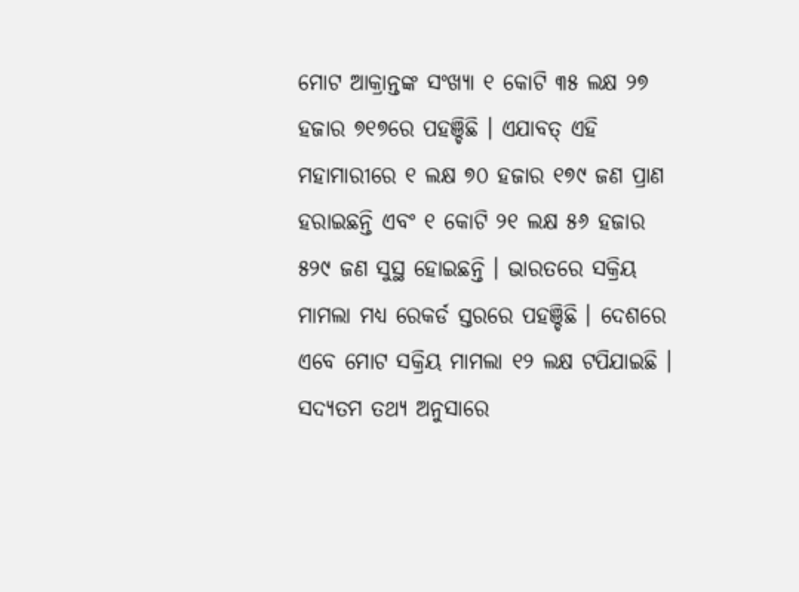ମୋଟ ଆକ୍ରାନ୍ତଙ୍କ ସଂଖ୍ୟା ୧ କୋଟି ୩୫ ଲକ୍ଷ ୨୭ ହଜାର ୭୧୭ରେ ପହଞ୍ଚିଛି । ଏଯାବତ୍ ଏହି ମହାମାରୀରେ ୧ ଲକ୍ଷ ୭୦ ହଜାର ୧୭୯ ଜଣ ପ୍ରାଣ ହରାଇଛନ୍ତି ଏବଂ ୧ କୋଟି ୨୧ ଲକ୍ଷ ୫୬ ହଜାର ୫୨୯ ଜଣ ସୁସ୍ଥ ହୋଇଛନ୍ତି । ଭାରତରେ ସକ୍ରିୟ ମାମଲା ମଧ୍ୟ ରେକର୍ଡ ସ୍ତରରେ ପହଞ୍ଚିଛି । ଦେଶରେ ଏବେ ମୋଟ ସକ୍ରିୟ ମାମଲା ୧୨ ଲକ୍ଷ ଟପିଯାଇଛି । ସଦ୍ୟତମ ତଥ୍ୟ ଅନୁସାରେ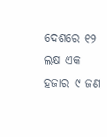ଦେଶରେ ୧୨ ଲକ୍ଷ ଏକ ହଜାର ୯ ଜଣ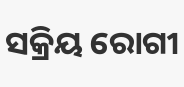ସକ୍ରିୟ ରୋଗୀ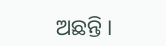ଅଛନ୍ତି ।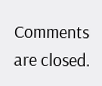Comments are closed.